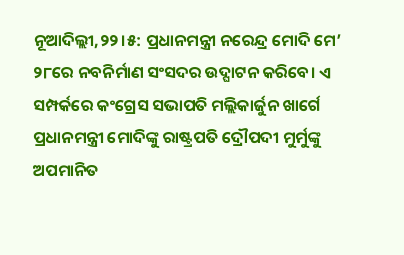ନୂଆଦିଲ୍ଲୀ,୨୨।୫: ପ୍ରଧାନମନ୍ତ୍ରୀ ନରେନ୍ଦ୍ର ମୋଦି ମେ’ ୨୮ରେ ନବନିର୍ମାଣ ସଂସଦର ଉଦ୍ଘାଟନ କରିବେ। ଏ ସମ୍ପର୍କରେ କଂଗ୍ରେସ ସଭାପତି ମଲ୍ଲିକାର୍ଜୁନ ଖାର୍ଗେ ପ୍ରଧାନମନ୍ତ୍ରୀ ମୋଦିଙ୍କୁ ରାଷ୍ଟ୍ରପତି ଦ୍ରୌପଦୀ ମୁର୍ମୁଙ୍କୁ ଅପମାନିତ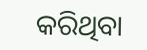କରିଥିବା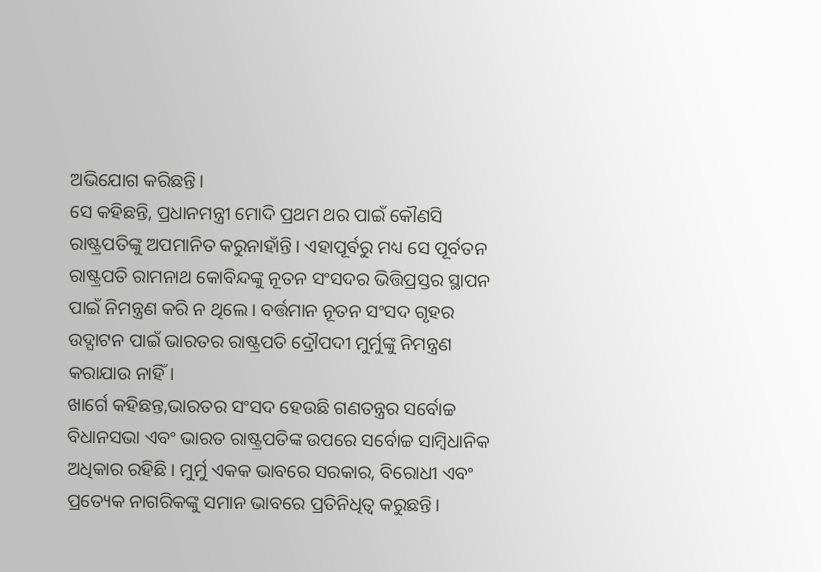ଅଭିଯୋଗ କରିଛନ୍ତି।
ସେ କହିଛନ୍ତି, ପ୍ରଧାନମନ୍ତ୍ରୀ ମୋଦି ପ୍ରଥମ ଥର ପାଇଁ କୌଣସି ରାଷ୍ଟ୍ରପତିଙ୍କୁ ଅପମାନିତ କରୁନାହାଁନ୍ତି। ଏହାପୂର୍ବରୁ ମଧ୍ୟ ସେ ପୂର୍ବତନ ରାଷ୍ଟ୍ରପତି ରାମନାଥ କୋବିନ୍ଦଙ୍କୁ ନୂତନ ସଂସଦର ଭିତ୍ତିପ୍ରସ୍ତର ସ୍ଥାପନ ପାଇଁ ନିମନ୍ତ୍ରଣ କରି ନ ଥିଲେ। ବର୍ତ୍ତମାନ ନୂତନ ସଂସଦ ଗୃହର ଉଦ୍ଘାଟନ ପାଇଁ ଭାରତର ରାଷ୍ଟ୍ରପତି ଦ୍ରୌପଦୀ ମୁର୍ମୁଙ୍କୁ ନିମନ୍ତ୍ରଣ କରାଯାଉ ନାହିଁ।
ଖାର୍ଗେ କହିଛନ୍ତ,ଭାରତର ସଂସଦ ହେଉଛି ଗଣତନ୍ତ୍ରର ସର୍ବୋଚ୍ଚ ବିଧାନସଭା ଏବଂ ଭାରତ ରାଷ୍ଟ୍ରପତିଙ୍କ ଉପରେ ସର୍ବୋଚ୍ଚ ସାମ୍ବିଧାନିକ ଅଧିକାର ରହିଛି। ମୁର୍ମୁ ଏକକ ଭାବରେ ସରକାର, ବିରୋଧୀ ଏବଂ ପ୍ରତ୍ୟେକ ନାଗରିକଙ୍କୁ ସମାନ ଭାବରେ ପ୍ରତିନିଧିତ୍ୱ କରୁଛନ୍ତି।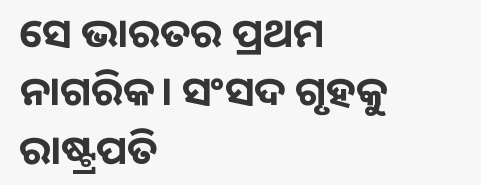ସେ ଭାରତର ପ୍ରଥମ ନାଗରିକ। ସଂସଦ ଗୃହକୁ ରାଷ୍ଟ୍ରପତି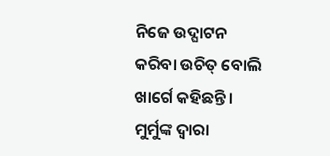ନିଜେ ଉଦ୍ଘାଟନ କରିବା ଉଚିତ୍ ବୋଲି ଖାର୍ଗେ କହିଛନ୍ତି। ମୁର୍ମୁଙ୍କ ଦ୍ୱାରା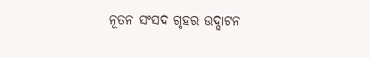ନୂତନ ସଂସଦ ଗୃହର ଉଦ୍ଘାଟନ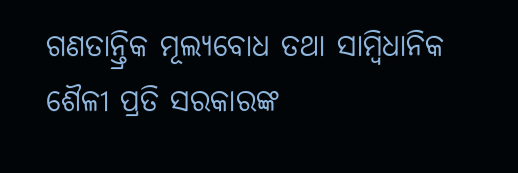ଗଣତାନ୍ତ୍ରିକ ମୂଲ୍ୟବୋଧ ତଥା ସାମ୍ବିଧାନିକ ଶୈଳୀ ପ୍ରତି ସରକାରଙ୍କ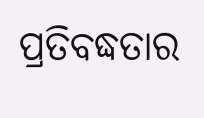ପ୍ରତିବଦ୍ଧତାର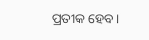ପ୍ରତୀକ ହେବ।